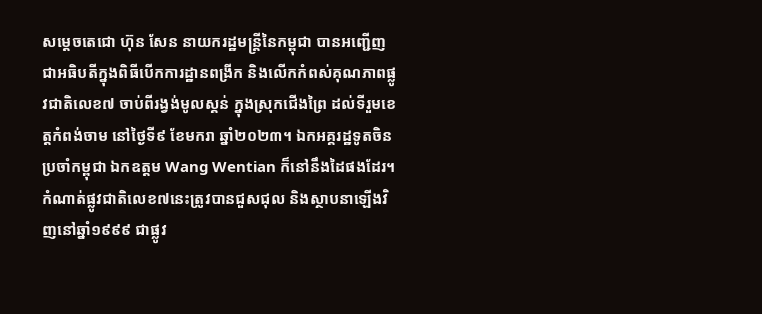សម្ដេចតេជោ ហ៊ុន សែន នាយករដ្ឋមន្ត្រីនៃកម្ពុជា បានអញ្ជើញជាអធិបតីក្នុងពិធីបើកការដ្ឋានពង្រីក និងលើកកំពស់គុណភាពផ្លូវជាតិលេខ៧ ចាប់ពីរង្វង់មូលស្គន់ ក្នុងស្រុកជើងព្រៃ ដល់ទីរួមខេត្តកំពង់ចាម នៅថ្ងៃទី៩ ខែមករា ឆ្នាំ២០២៣។ ឯកអគ្គរដ្ឋទូតចិនប្រចាំកម្ពុជា ឯកឧត្តម Wang Wentian ក៏នៅនឹងដៃផងដែរ។
កំណាត់ផ្លូវជាតិលេខ៧នេះត្រូវបានជួសជុល និងស្ថាបនាឡើងវិញនៅឆ្នាំ១៩៩៩ ជាផ្លូវ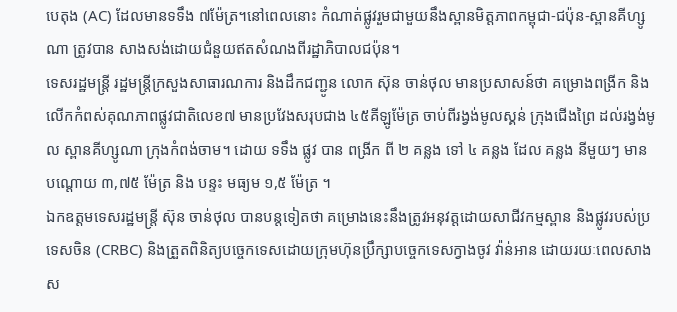បេតុង (AC) ដែលមានទទឹង ៧ម៉ែត្រ។នៅពេលនោះ កំណាត់ផ្លូវរួមជាមួយនឹងស្ពានមិត្តភាពកម្ពុជា-ជប៉ុន-ស្ពានគីហ្សូណា ត្រូវបាន សាងសង់ដោយជំនួយឥតសំណងពីរដ្ឋាភិបាលជប៉ុន។
ទេសរដ្ឋមន្ត្រី រដ្ឋមន្ត្រីក្រសួងសាធារណការ និងដឹកជញ្ជូន លោក ស៊ុន ចាន់ថុល មានប្រសាសន៍ថា គម្រោងពង្រីក និងលើកកំពស់គុណភាពផ្លូវជាតិលេខ៧ មានប្រវែងសរុបជាង ៤៥គីឡូម៉ែត្រ ចាប់ពីរង្វង់មូលស្គន់ ក្រុងជើងព្រៃ ដល់រង្វង់មូល ស្ពានគីហ្សូណា ក្រុងកំពង់ចាម។ ដោយ ទទឹង ផ្លូវ បាន ពង្រីក ពី ២ គន្លង ទៅ ៤ គន្លង ដែល គន្លង នីមួយៗ មាន បណ្តោយ ៣,៧៥ ម៉ែត្រ និង បន្ទះ មធ្យម ១,៥ ម៉ែត្រ ។
ឯកឧត្តមទេសរដ្ឋមន្ត្រី ស៊ុន ចាន់ថុល បានបន្តទៀតថា គម្រោងនេះនឹងត្រូវអនុវត្តដោយសាជីវកម្មស្ពាន និងផ្លូវរបស់ប្រទេសចិន (CRBC) និងត្រួតពិនិត្យបច្ចេកទេសដោយក្រុមហ៊ុនប្រឹក្សាបច្ចេកទេសក្វាងចូវ វ៉ាន់អាន ដោយរយៈពេលសាងស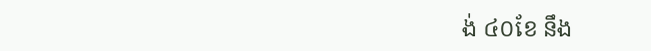ង់ ៤០ខែ នឹង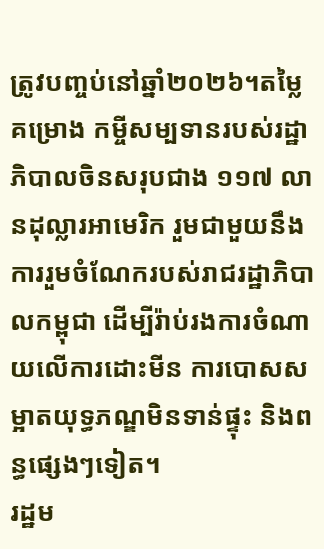ត្រូវបញ្ចប់នៅឆ្នាំ២០២៦។តម្លៃគម្រោង កម្ចីសម្បទានរបស់រដ្ឋាភិបាលចិនសរុបជាង ១១៧ លានដុល្លារអាមេរិក រួមជាមួយនឹងការរួមចំណែករបស់រាជរដ្ឋាភិបាលកម្ពុជា ដើម្បីរ៉ាប់រងការចំណាយលើការដោះមីន ការបោសសម្អាតយុទ្ធភណ្ឌមិនទាន់ផ្ទុះ និងពន្ធផ្សេងៗទៀត។
រដ្ឋម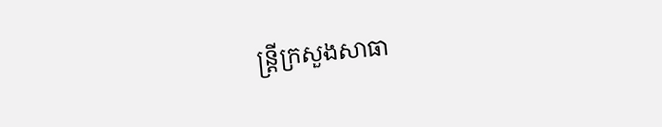ន្ត្រីក្រសួងសាធា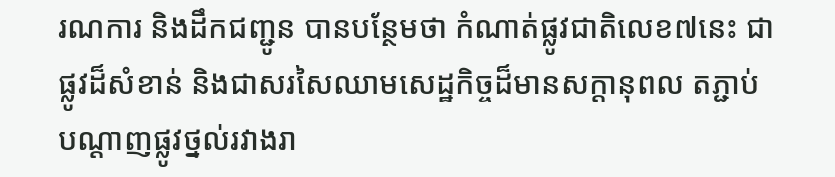រណការ និងដឹកជញ្ជូន បានបន្ថែមថា កំណាត់ផ្លូវជាតិលេខ៧នេះ ជាផ្លូវដ៏សំខាន់ និងជាសរសៃឈាមសេដ្ឋកិច្ចដ៏មានសក្តានុពល តភ្ជាប់បណ្តាញផ្លូវថ្នល់រវាងរា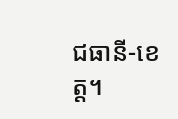ជធានី-ខេត្ត។